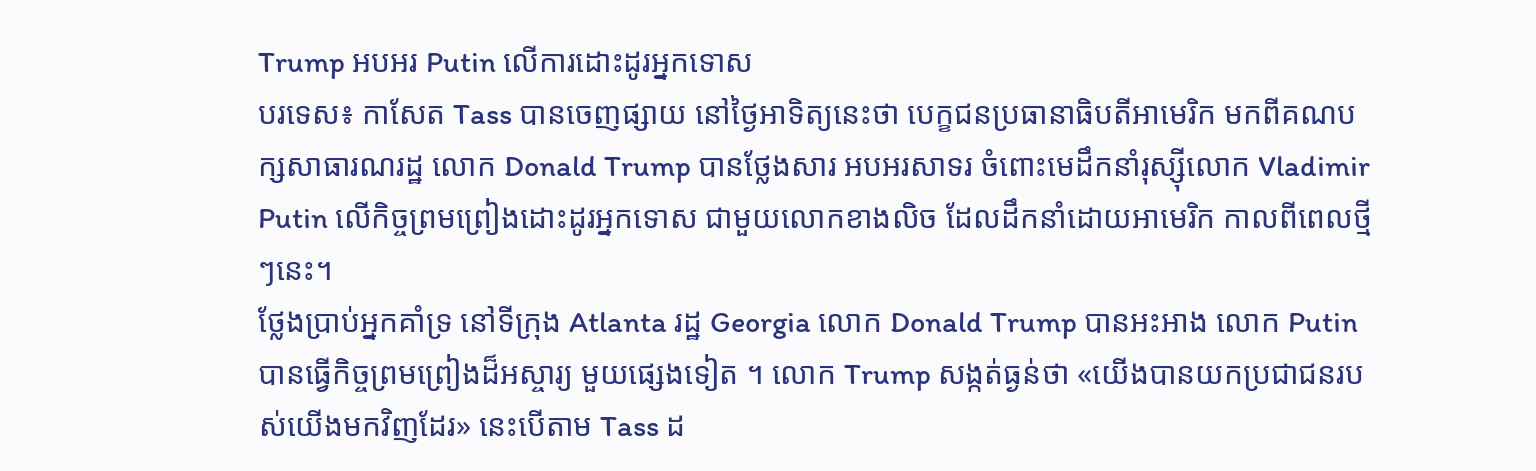Trump អបអរ Putin លើការដោះដូរអ្នកទោស
បរទេស៖ កាសែត Tass បានចេញផ្សាយ នៅថ្ងៃអាទិត្យនេះថា បេក្ខជនប្រធានាធិបតីអាមេរិក មកពីគណបក្សសាធារណរដ្ឋ លោក Donald Trump បានថ្លែងសារ អបអរសាទរ ចំពោះមេដឹកនាំរុស្ស៊ីលោក Vladimir Putin លើកិច្ចព្រមព្រៀងដោះដូរអ្នកទោស ជាមួយលោកខាងលិច ដែលដឹកនាំដោយអាមេរិក កាលពីពេលថ្មីៗនេះ។
ថ្លែងប្រាប់អ្នកគាំទ្រ នៅទីក្រុង Atlanta រដ្ឋ Georgia លោក Donald Trump បានអះអាង លោក Putin បានធ្វើកិច្ចព្រមព្រៀងដ៏អស្ចារ្យ មួយផ្សេងទៀត ។ លោក Trump សង្កត់ធ្ងន់ថា «យើងបានយកប្រជាជនរបស់យើងមកវិញដែរ» នេះបើតាម Tass ដ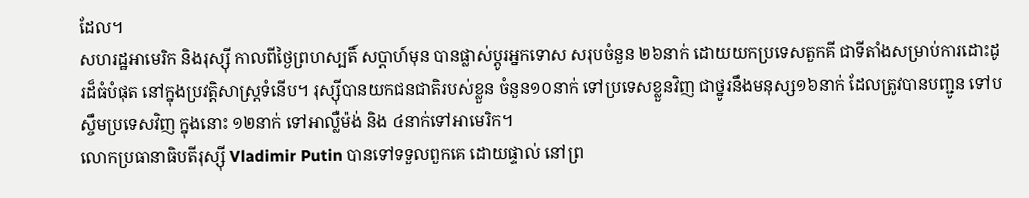ដែល។
សហរដ្ឋអាមេរិក និងរុស្ស៊ី កាលពីថ្ងៃព្រហស្បតិ៍ សប្តាហ៍មុន បានផ្លាស់ប្តូរអ្នកទោស សរុបចំនួន ២៦នាក់ ដោយយកប្រទេសតួកគី ជាទីតាំងសម្រាប់ការដោះដូរដ៏ធំបំផុត នៅក្នុងប្រវត្តិសាស្ត្រទំនើប។ រុស្ស៊ីបានយកជនជាតិរបស់ខ្លួន ចំនួន១០នាក់ ទៅប្រទេសខ្លួនវិញ ជាថ្នូរនឹងមនុស្ស១៦នាក់ ដែលត្រូវបានបញ្ជូន ទៅបស្ចឹមប្រទេសវិញ ក្នុងនោះ ១២នាក់ ទៅអាល្លឺម៉ង់ និង ៤នាក់ទៅអាមេរិក។
លោកប្រធានាធិបតីរុស្ស៊ី Vladimir Putin បានទៅទទួលពួកគេ ដោយផ្ទាល់ នៅព្រ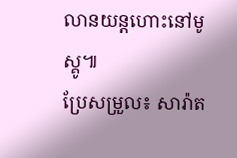លានយន្តហោះនៅមូស្គូ៕
ប្រែសម្រួល៖ សារ៉ាត